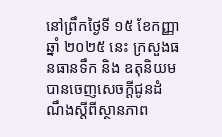នៅព្រឹកថ្ងៃទី ១៥ ខែកញ្ញា ឆ្នាំ ២០២៥ នេះ ក្រសួងធនធានទឹក និង ឧតុនិយម បានចេញសេចក្ដីជូនដំណឹងស្តីពីស្ថានភាព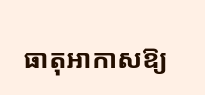ធាតុអាកាសឱ្យ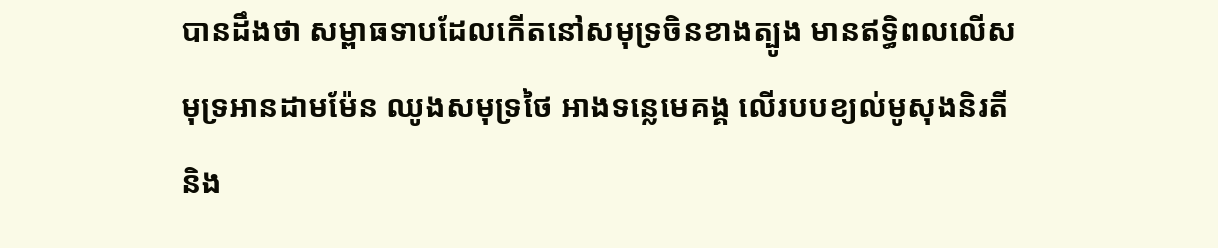បានដឹងថា សម្ពាធទាបដែលកើតនៅសមុទ្រចិនខាងត្បូង មានឥទ្ធិពលលើសមុទ្រអានដាមម៉ែន ឈូងសមុទ្រថៃ អាងទន្លេមេគង្គ លើរបបខ្យល់មូសុងនិរតី និង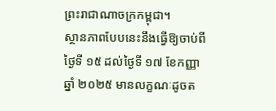ព្រះរាជាណាចក្រកម្ពុជា។
ស្ថានភាពបែបនេះនឹងធ្វើឱ្យចាប់ពីថ្ងៃទី ១៥ ដល់ថ្ងៃទី ១៧ ខែកញ្ញា ឆ្នាំ ២០២៥ មានលក្ខណៈដូចត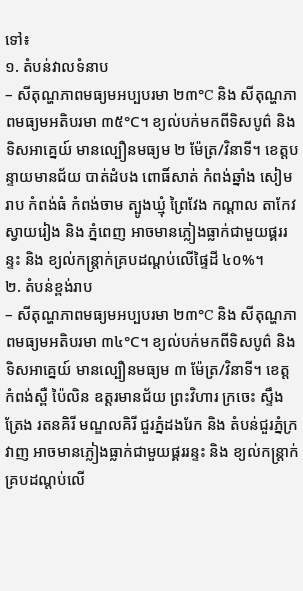ទៅ៖
១. តំបន់វាលទំនាប
– សីតុណ្ហភាពមធ្យមអប្បបរមា ២៣°C និង សីតុណ្ហភាពមធ្យមអតិបរមា ៣៥°C។ ខ្យល់បក់មកពីទិសបូព៌ និង ទិសអាគ្នេយ៍ មានល្បឿនមធ្យម ២ ម៉ែត្រ/វិនាទី។ ខេត្តបន្ទាយមានជ័យ បាត់ដំបង ពោធិ៍សាត់ កំពង់ឆ្នាំង សៀមរាប កំពង់ធំ កំពង់ចាម ត្បូងឃ្មុំ ព្រៃវែង កណ្តាល តាកែវ ស្វាយរៀង និង ភ្នំពេញ អាចមានភ្លៀងធ្លាក់ជាមួយផ្គររន្ទះ និង ខ្យល់កន្ត្រាក់គ្របដណ្តប់លើផ្ទៃដី ៤០%។
២. តំបន់ខ្ពង់រាប
– សីតុណ្ហភាពមធ្យមអប្បបរមា ២៣°C និង សីតុណ្ហភាពមធ្យមអតិបរមា ៣៤°C។ ខ្យល់បក់មកពីទិសបូព៌ និង ទិសអាគ្នេយ៍ មានល្បឿនមធ្យម ៣ ម៉ែត្រ/វិនាទី។ ខេត្តកំពង់ស្ពឺ ប៉ៃលិន ឧត្តរមានជ័យ ព្រះវិហារ ក្រចេះ ស្ទឹងត្រែង រតនគិរី មណ្ឌលគិរី ជួរភ្នំដងរែក និង តំបន់ជួរភ្នំក្រវាញ អាចមានភ្លៀងធ្លាក់ជាមួយផ្គររន្ទះ និង ខ្យល់កន្ត្រាក់គ្របដណ្តប់លើ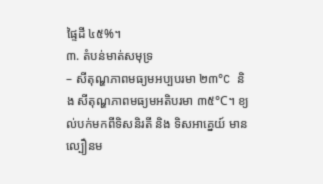ផ្ទៃដី ៤៥%។
៣. តំបន់មាត់សមុទ្រ
– សីតុណ្ហភាពមធ្យមអប្បបរមា ២៣°C និង សីតុណ្ហភាពមធ្យមអតិបរមា ៣៥°C។ ខ្យល់បក់មកពីទិសនិរតី និង ទិសអាគ្នេយ៍ មានល្បឿនម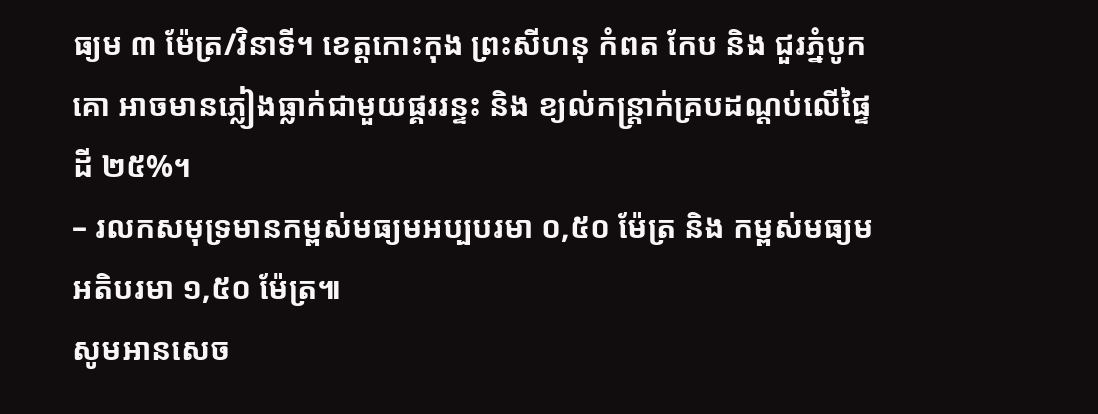ធ្យម ៣ ម៉ែត្រ/វិនាទី។ ខេត្តកោះកុង ព្រះសីហនុ កំពត កែប និង ជួរភ្នំបូកគោ អាចមានភ្លៀងធ្លាក់ជាមួយផ្គររន្ទះ និង ខ្យល់កន្ត្រាក់គ្របដណ្តប់លើផ្ទៃដី ២៥%។
– រលកសមុទ្រមានកម្ពស់មធ្យមអប្បបរមា ០,៥០ ម៉ែត្រ និង កម្ពស់មធ្យមអតិបរមា ១,៥០ ម៉ែត្រ៕
សូមអានសេច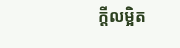ក្ដីលម្អិត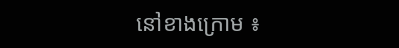នៅខាងក្រោម ៖